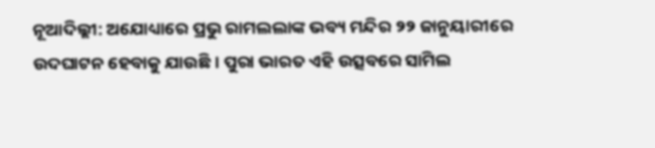ନୂଆଦିଲ୍ଲୀ: ଅଯୋଧ୍ୟାରେ ପ୍ରଭୁ ରାମଲଲାଙ୍କ ଭବ୍ୟ ମନ୍ଦିର ୨୨ ଜାନୁୟାରୀରେ ଉଦଘାଟନ ହେବାକୁ ଯାଉଛି । ପୁରା ଭାରତ ଏହି ଉତ୍ସବରେ ସାମିଲ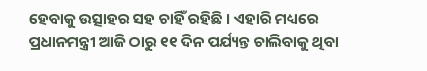ହେବାକୁ ଉତ୍ସାହର ସହ ଚାହିଁ ରହିଛି । ଏହାରି ମଧ୍ୟରେ ପ୍ରଧାନମନ୍ତ୍ରୀ ଆଜି ଠାରୁ ୧୧ ଦିନ ପର୍ଯ୍ୟନ୍ତ ଚାଲିବାକୁ ଥିବା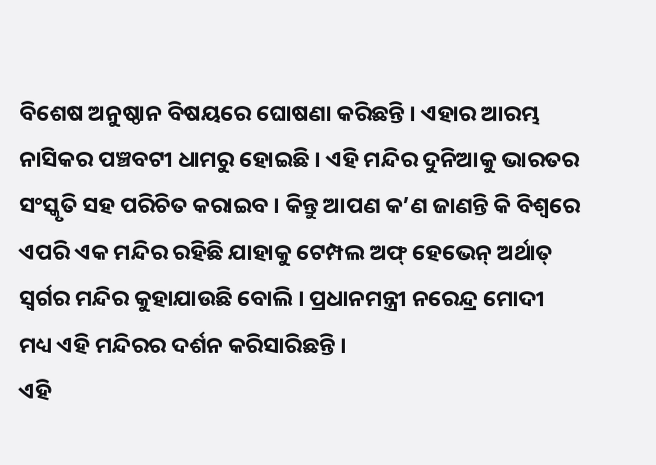ବିଶେଷ ଅନୁଷ୍ଠାନ ବିଷୟରେ ଘୋଷଣା କରିଛନ୍ତି । ଏହାର ଆରମ୍ଭ ନାସିକର ପଞ୍ଚବଟୀ ଧାମରୁ ହୋଇଛି । ଏହି ମନ୍ଦିର ଦୁନିଆକୁ ଭାରତର ସଂସ୍କୃତି ସହ ପରିଚିତ କରାଇବ । କିନ୍ତୁ ଆପଣ କ’ଣ ଜାଣନ୍ତି କି ବିଶ୍ୱରେ ଏପରି ଏକ ମନ୍ଦିର ରହିଛି ଯାହାକୁ ଟେମ୍ପଲ ଅଫ୍ ହେଭେନ୍ ଅର୍ଥାତ୍ ସ୍ୱର୍ଗର ମନ୍ଦିର କୁହାଯାଉଛି ବୋଲି । ପ୍ରଧାନମନ୍ତ୍ରୀ ନରେନ୍ଦ୍ର ମୋଦୀ ମଧ୍ୟ ଏହି ମନ୍ଦିରର ଦର୍ଶନ କରିସାରିଛନ୍ତି ।
ଏହି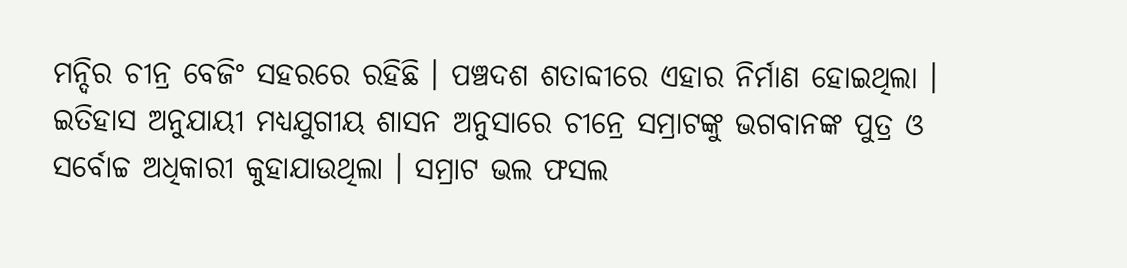ମନ୍ଦିର ଚୀନ୍ର ବେଜିଂ ସହରରେ ରହିଛି । ପଞ୍ଚଦଶ ଶତାବ୍ଦୀରେ ଏହାର ନିର୍ମାଣ ହୋଇଥିଲା । ଇତିହାସ ଅନୁଯାୟୀ ମଧ୍ୟଯୁଗୀୟ ଶାସନ ଅନୁସାରେ ଚୀନ୍ରେ ସମ୍ରାଟଙ୍କୁ ଭଗବାନଙ୍କ ପୁତ୍ର ଓ ସର୍ବୋଚ୍ଚ ଅଧିକାରୀ କୁହାଯାଉଥିଲା । ସମ୍ରାଟ ଭଲ ଫସଲ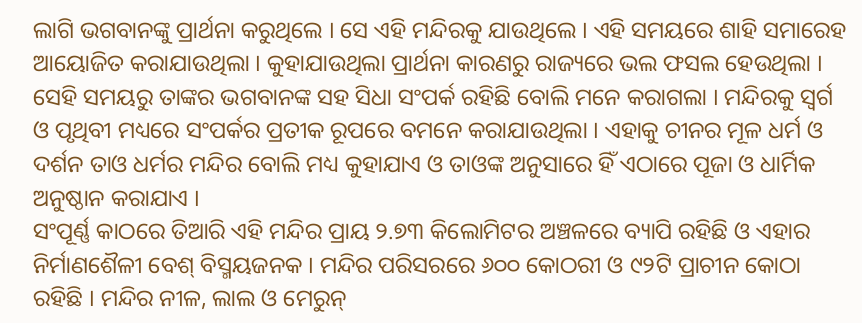ଲାଗି ଭଗବାନଙ୍କୁ ପ୍ରାର୍ଥନା କରୁଥିଲେ । ସେ ଏହି ମନ୍ଦିରକୁ ଯାଉଥିଲେ । ଏହି ସମୟରେ ଶାହି ସମାରେହ ଆୟୋଜିତ କରାଯାଉଥିଲା । କୁହାଯାଉଥିଲା ପ୍ରାର୍ଥନା କାରଣରୁ ରାଜ୍ୟରେ ଭଲ ଫସଲ ହେଉଥିଲା । ସେହି ସମୟରୁ ତାଙ୍କର ଭଗବାନଙ୍କ ସହ ସିଧା ସଂପର୍କ ରହିଛି ବୋଲି ମନେ କରାଗଲା । ମନ୍ଦିରକୁ ସ୍ୱର୍ଗ ଓ ପୃଥିବୀ ମଧ୍ୟରେ ସଂପର୍କର ପ୍ରତୀକ ରୂପରେ ବମନେ କରାଯାଉଥିଲା । ଏହାକୁ ଚୀନର ମୂଳ ଧର୍ମ ଓ ଦର୍ଶନ ତାଓ ଧର୍ମର ମନ୍ଦିର ବୋଲି ମଧ୍ୟ କୁହାଯାଏ ଓ ତାଓଙ୍କ ଅନୁସାରେ ହିଁ ଏଠାରେ ପୂଜା ଓ ଧାର୍ମିକ ଅନୁଷ୍ଠାନ କରାଯାଏ ।
ସଂପୂର୍ଣ୍ଣ କାଠରେ ତିଆରି ଏହି ମନ୍ଦିର ପ୍ରାୟ ୨.୭୩ କିଲୋମିଟର ଅଞ୍ଚଳରେ ବ୍ୟାପି ରହିଛି ଓ ଏହାର ନିର୍ମାଣଶୈଳୀ ବେଶ୍ ବିସ୍ମୟଜନକ । ମନ୍ଦିର ପରିସରରେ ୬୦୦ କୋଠରୀ ଓ ୯୨ଟି ପ୍ରାଚୀନ କୋଠା ରହିଛି । ମନ୍ଦିର ନୀଳ, ଲାଲ ଓ ମେରୁନ୍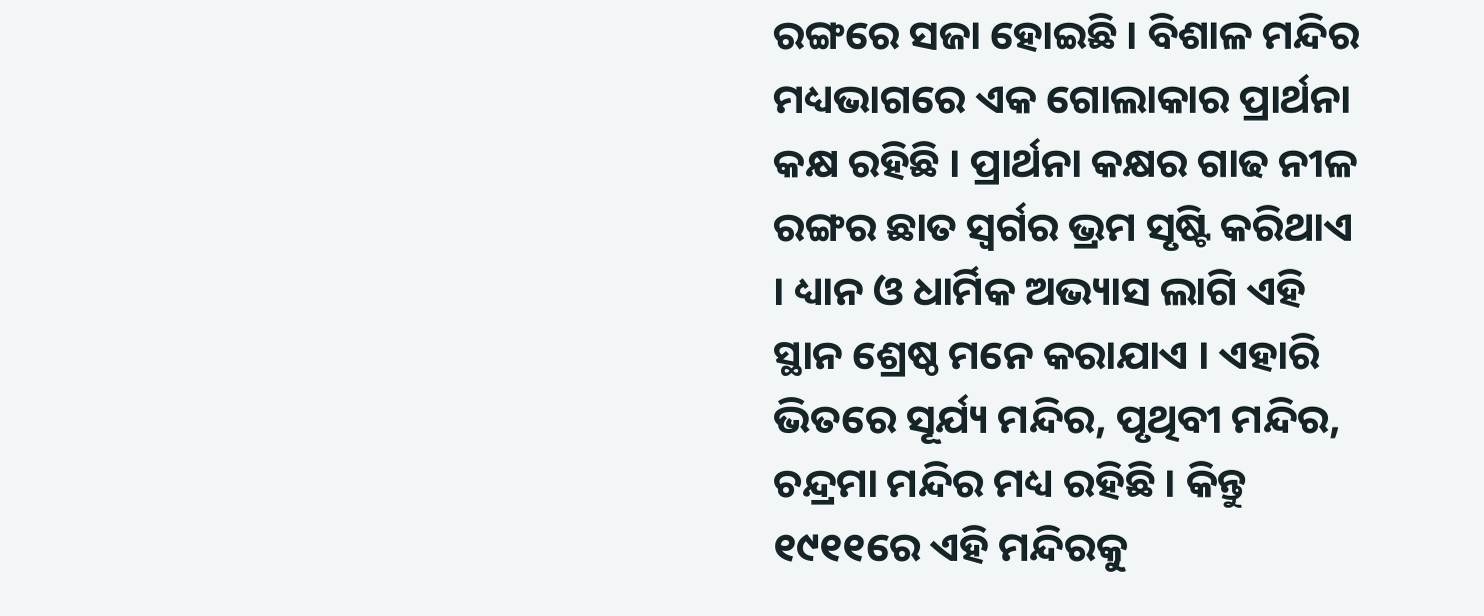ରଙ୍ଗରେ ସଜା ହୋଇଛି । ବିଶାଳ ମନ୍ଦିର ମଧ୍ୟଭାଗରେ ଏକ ଗୋଲାକାର ପ୍ରାର୍ଥନା କକ୍ଷ ରହିଛି । ପ୍ରାର୍ଥନା କକ୍ଷର ଗାଢ ନୀଳ ରଙ୍ଗର ଛାତ ସ୍ୱର୍ଗର ଭ୍ରମ ସୃଷ୍ଟି କରିଥାଏ । ଧ୍ୟାନ ଓ ଧାର୍ମିକ ଅଭ୍ୟାସ ଲାଗି ଏହି ସ୍ଥାନ ଶ୍ରେଷ୍ଠ ମନେ କରାଯାଏ । ଏହାରି ଭିତରେ ସୂର୍ଯ୍ୟ ମନ୍ଦିର, ପୃଥିବୀ ମନ୍ଦିର, ଚନ୍ଦ୍ରମା ମନ୍ଦିର ମଧ୍ୟ ରହିଛି । କିନ୍ତୁ ୧୯୧୧ରେ ଏହି ମନ୍ଦିରକୁ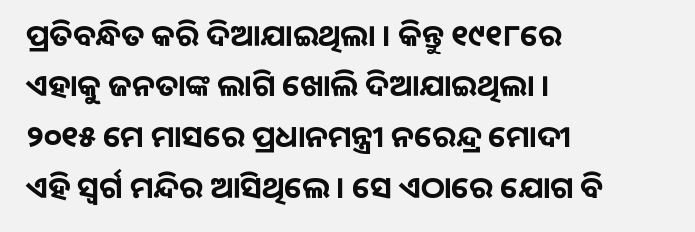ପ୍ରତିବନ୍ଧିତ କରି ଦିଆଯାଇଥିଲା । କିନ୍ତୁ ୧୯୧୮ରେ ଏହାକୁ ଜନତାଙ୍କ ଲାଗି ଖୋଲି ଦିଆଯାଇଥିଲା । ୨୦୧୫ ମେ ମାସରେ ପ୍ରଧାନମନ୍ତ୍ରୀ ନରେନ୍ଦ୍ର ମୋଦୀ ଏହି ସ୍ୱର୍ଗ ମନ୍ଦିର ଆସିଥିଲେ । ସେ ଏଠାରେ ଯୋଗ ବି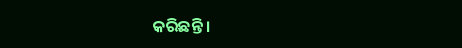କରିଛନ୍ତି ।